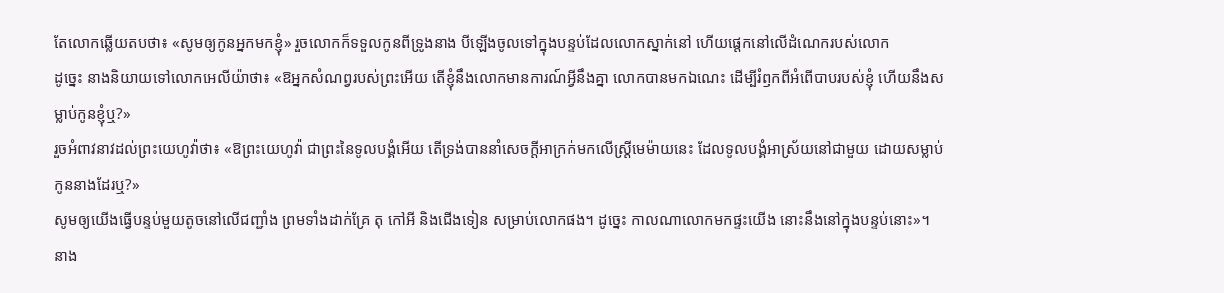តែលោកឆ្លើយតបថា៖ «សូមឲ្យកូនអ្នកមកខ្ញុំ» រួចលោកក៏ទទួលកូនពីទ្រូងនាង បីឡើងចូលទៅក្នុងបន្ទប់ដែលលោកស្នាក់នៅ ហើយផ្តេកនៅលើដំណេករបស់លោក
ដូច្នេះ នាងនិយាយទៅលោកអេលីយ៉ាថា៖ «ឱអ្នកសំណព្វរបស់ព្រះអើយ តើខ្ញុំនឹងលោកមានការណ៍អ្វីនឹងគ្នា លោកបានមកឯណេះ ដើម្បីរំឭកពីអំពើបាបរបស់ខ្ញុំ ហើយនឹងសម្លាប់កូនខ្ញុំឬ?»
រួចអំពាវនាវដល់ព្រះយេហូវ៉ាថា៖ «ឱព្រះយេហូវ៉ា ជាព្រះនៃទូលបង្គំអើយ តើទ្រង់បាននាំសេចក្ដីអាក្រក់មកលើស្ត្រីមេម៉ាយនេះ ដែលទូលបង្គំអាស្រ័យនៅជាមួយ ដោយសម្លាប់កូននាងដែរឬ?»
សូមឲ្យយើងធ្វើបន្ទប់មួយតូចនៅលើជញ្ជាំង ព្រមទាំងដាក់គ្រែ តុ កៅអី និងជើងទៀន សម្រាប់លោកផង។ ដូច្នេះ កាលណាលោកមកផ្ទះយើង នោះនឹងនៅក្នុងបន្ទប់នោះ»។
នាង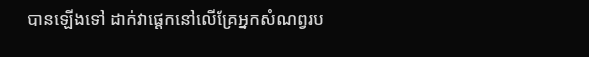បានឡើងទៅ ដាក់វាផ្តេកនៅលើគ្រែអ្នកសំណព្វរប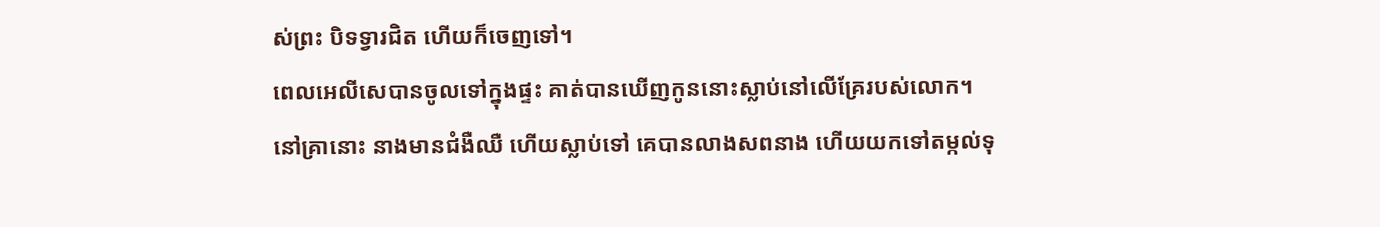ស់ព្រះ បិទទ្វារជិត ហើយក៏ចេញទៅ។
ពេលអេលីសេបានចូលទៅក្នុងផ្ទះ គាត់បានឃើញកូននោះស្លាប់នៅលើគ្រែរបស់លោក។
នៅគ្រានោះ នាងមានជំងឺឈឺ ហើយស្លាប់ទៅ គេបានលាងសពនាង ហើយយកទៅតម្កល់ទុ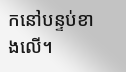កនៅបន្ទប់ខាងលើ។